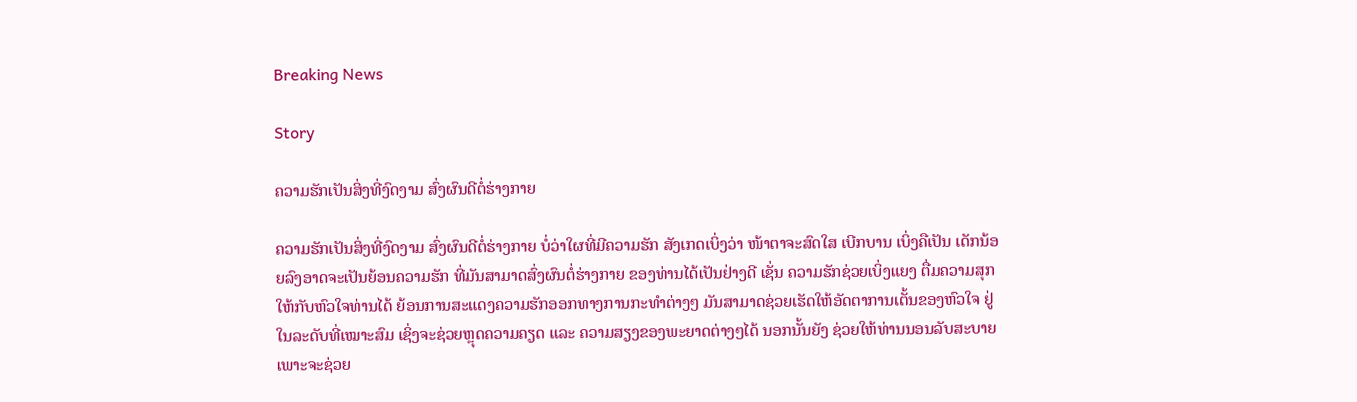Breaking News

Story

ຄວາມຮັກເປັນສິ່ງທີ່ງົດງາມ ສົ່ງຜົນດີຕໍ່ຮ່າງກາຍ

ຄວາມຮັກເປັນສິ່ງທີ່ງົດງາມ ສົ່ງຜົນດີຕໍ່ຮ່າງກາຍ ບໍ່ວ່າໃຜທີ່ມີຄວາມຮັກ ສັງເກດເບິ່ງວ່າ ໜ້າຕາຈະສົດໃສ ເບີກບານ ເບິ່ງຄືເປັນ ເດັກນ້ອຍລົງອາດຈະເປັນຍ້ອນຄວາມຮັກ ທີ່ມັນສາມາດສົ່ງຜົນຕໍ່ຮ່າງກາຍ ຂອງທ່ານໄດ້ເປັນຢ່າງດີ ເຊັ່ນ ຄວາມຮັກຊ່ວຍເບິ່ງແຍງ ຕື່ມຄວາມສຸກໃຫ້ກັບຫົວໃຈທ່ານໄດ້ ຍ້ອນການສະແດງຄວາມຮັກອອກທາງການກະທຳຕ່າງໆ ມັນສາມາດຊ່ວຍເຮັດໃຫ້ອັດຕາການເຕັ້ນຂອງຫົວໃຈ ຢູ່ໃນລະດັບທີ່ເໝາະສົມ ເຊິ່ງຈະຊ່ວຍຫຼຸດຄວາມຄຽດ ແລະ ຄວາມສຽງຂອງພະຍາດຕ່າງໆໄດ້ ນອກນັ້ນຍັງ ຊ່ວຍໃຫ້ທ່ານນອນລັບສະບາຍ ເພາະຈະຊ່ວຍ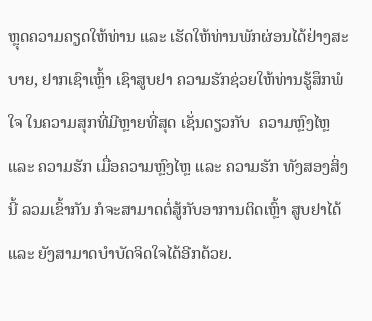ຫຼຸດຄວາມຄຽດໃຫ້ທ່ານ ແລະ ເຮັດໃຫ້ທ່ານພັກຜ່ອນໄດ້ຢ່າງສະບາຍ, ຢາກເຊົາເຫຼົ້າ ເຊົາສູບຢາ ຄວາມຮັກຊ່ວຍໃຫ້ທ່ານຮູ້ສຶກພໍໃຈ ໃນຄວາມສຸກທີ່ມີຫຼາຍທີ່ສຸດ ເຊັ່ນດຽວກັບ  ຄວາມຫຼົງໄຫຼ ແລະ ຄວາມຮັກ ເມື່ອຄວາມຫຼົງໄຫຼ ແລະ ຄວາມຮັກ ທັງສອງສິ່ງນີ້ ລວມເຂົ້າກັນ ກໍຈະສາມາດຕໍ່ສູ້ກັບອາການຕິດເຫຼົ້າ ສູບຢາໄດ້ ແລະ ຍັງສາມາດບໍາບັດຈິດໃຈໄດ້ອີກດ້ວຍ.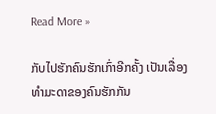Read More »

ກັບໄປຮັກຄົນຮັກເກົ່າອີກຄັ້ງ ເປັນເລື່ອງທຳມະດາຂອງຄົນຮັກກັນ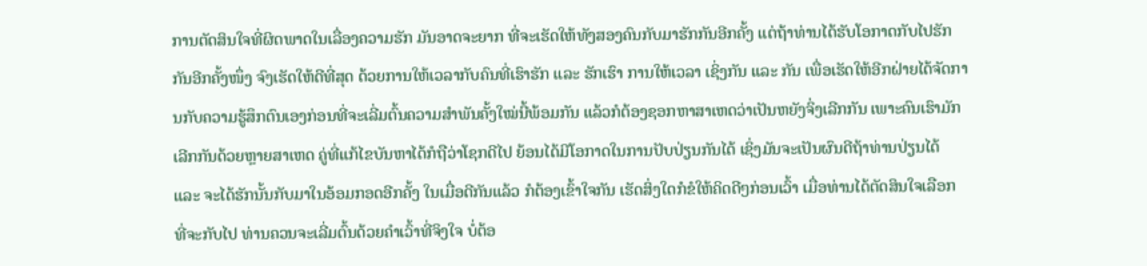ການຕັດສິນໃຈທີ່ຜິດພາດໃນເລື່ອງຄວາມຮັກ ມັນອາດຈະຍາກ ທີ່ຈະເຮັດໃຫ້ທັງສອງຄົນກັບມາຮັກກັນອີກຄັ້ງ ແຕ່ຖ້າທ່ານໄດ້ຮັບໂອກາດກັບໄປຮັກກັນອີກຄັ້ງໜຶ່ງ ຈົງເຮັດໃຫ້ດີທີ່ສຸດ ດ້ວຍການໃຫ້ເວລາກັບຄົນທີ່ເຮົາຮັກ ແລະ ຮັກເຮົາ ການໃຫ້ເວລາ ເຊິ່ງກັນ ແລະ ກັນ ເພື່ອເຮັດໃຫ້ອີກຝ່າຍໄດ້ຈັດການກັບຄວາມຮູ້ສຶກຕົນເອງກ່ອນທີ່ຈະເລີ່ມຕົ້ນຄວາມສຳພັນຄັ້ງໃໝ່ນີ້ພ້ອມກັນ ແລ້ວກໍຕ້ອງຊອກຫາສາເຫດວ່າເປັນຫຍັງຈິ່ງເລີກກັນ ເພາະຄົນເຮົາມັກເລີກກັນດ້ວຍຫຼາຍສາເຫດ ຄູ່ທີ່ແກ້ໄຂບັນຫາໄດ້ກໍຖືວ່າໂຊກດີໄປ ຍ້ອນໄດ້ມີໂອກາດໃນການປັບປ່ຽນກັນໄດ້ ເຊິ່ງມັນຈະເປັນຜົນດີຖ້າທ່ານປ່ຽນໄດ້ ແລະ ຈະໄດ້ຮັກນັ້ນກັບມາໃນອ້ອມກອດອີກຄັ້ງ ໃນເມື່ອດີກັນແລ້ວ ກໍຕ້ອງເຂົ້າໃຈກັນ ເຮັດສິ່ງໃດກໍຂໍໃຫ້ຄິດດີໆກ່ອນເວົ້າ ເມື່ອທ່ານໄດ້ຕັດສິນໃຈເລືອກ ທີ່ຈະກັບໄປ ທ່ານຄວນຈະເລີ່ມຕົ້ນດ້ວຍຄຳເວົ້າທີ່ຈິງໃຈ ບໍ່ຕ້ອ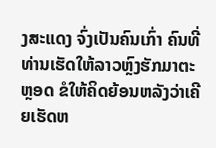ງສະແດງ ຈົ່ງເປັນຄົນເກົ່າ ຄົນທີ່ທ່ານເຮັດໃຫ້ລາວຫຼົງຮັກມາຕະຫຼອດ ຂໍໃຫ້ຄິດຍ້ອນຫລັງວ່າເຄີຍເຮັດຫ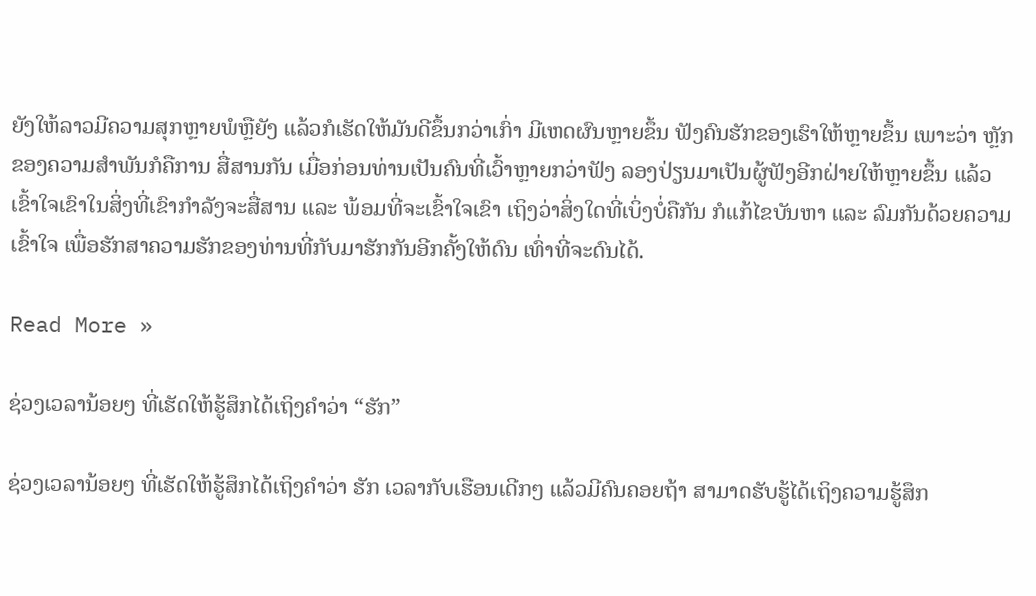ຍັງໃຫ້ລາວມີຄວາມສຸກຫຼາຍພໍຫຼືຍັງ ແລ້ວກໍເຮັດໃຫ້ມັນດີຂຶ້ນກວ່າເກົ່າ ມີເຫດຜົນຫຼາຍຂຶ້ນ ຟັງຄົນຮັກຂອງເຮົາໃຫ້ຫຼາຍຂຶ້ນ ເພາະວ່າ ຫຼັກຂອງຄວາມສຳພັນກໍຄືການ ສື່ສານກັນ ເມື່ອກ່ອນທ່ານເປັນຄົນທີ່ເວົ້າຫຼາຍກວ່າຟັງ ລອງປ່ຽນມາເປັນຜູ້ຟັງອີກຝ່າຍໃຫ້ຫຼາຍຂຶ້ນ ແລ້ວເຂົ້າໃຈເຂົາໃນສິ່ງທີ່ເຂົາກຳລັງຈະສື່ສານ ແລະ ພ້ອມທີ່ຈະເຂົ້າໃຈເຂົາ ເຖິງວ່າສິ່ງໃດທີ່ເບິ່ງບໍ່ຄືກັນ ກໍແກ້ໄຂບັນຫາ ແລະ ລົມກັນດ້ວຍຄວາມເຂົ້າໃຈ ເພື່ອຮັກສາຄວາມຮັກຂອງທ່ານທີ່ກັບມາຮັກກັນອີກຄັ້ງໃຫ້ດົນ ເທົ່າທີ່ຈະດົນໄດ້.

Read More »

ຊ່ວງເວລານ້ອຍໆ ທີ່ເຮັດໃຫ້ຮູ້ສຶກໄດ້ເຖິງຄຳວ່າ “ຮັກ”

ຊ່ວງເວລານ້ອຍໆ ທີ່ເຮັດໃຫ້ຮູ້ສຶກໄດ້ເຖິງຄຳວ່າ ຮັກ ເວລາກັບເຮືອນເດີກໆ ແລ້ວມີຄົນຄອຍຖ້າ ສາມາດຮັບຮູ້ໄດ້ເຖິງຄວາມຮູ້ສຶກ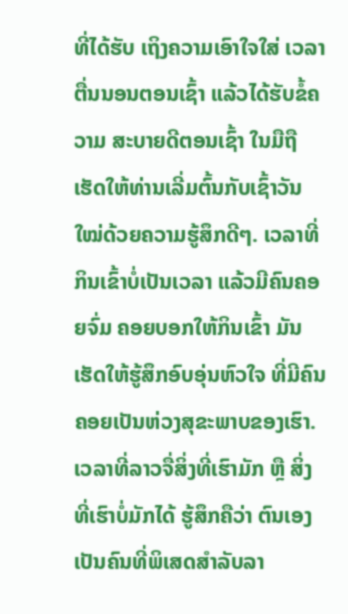ທີ່ໄດ້ຮັບ ເຖິງຄວາມເອົາໃຈໃສ່ ເວລາຕື່ນນອນຕອນເຊົ້າ ແລ້ວໄດ້ຮັບຂໍ້ຄວາມ ສະບາຍດີຕອນເຊົ້າ ໃນມືຖື ເຮັດໃຫ້ທ່ານເລີ່ມຕົ້ນກັບເຊົ້າວັນໃໝ່ດ້ວຍຄວາມຮູ້ສຶກດີໆ. ເວລາທີ່ກິນເຂົ້າບໍ່ເປັນເວລາ ແລ້ວມີຄົນຄອຍຈົ່ມ ຄອຍບອກໃຫ້ກິນເຂົ້າ ມັນເຮັດໃຫ້ຮູ້ສຶກອົບອຸ່ນຫົວໃຈ ທີ່ມີຄົນຄອຍເປັນຫ່ວງສຸຂະພາບຂອງເຮົາ. ເວລາທີ່ລາວຈື່ສິ່ງທີ່ເຮົາມັກ ຫຼື ສິ່ງທີ່ເຮົາບໍ່ມັກໄດ້ ຮູ້ສຶກຄືວ່າ ຕົນເອງ ເປັນຄົນທີ່ພິເສດສຳລັບລາ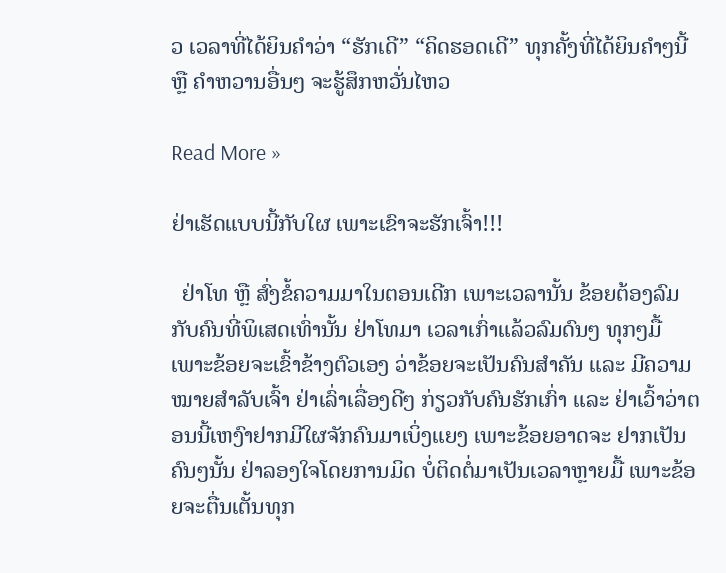ວ ເວລາທີ່ໄດ້ຍິນຄຳວ່າ “ຮັກເດີ” “ຄິດຮອດເດີ” ທຸກຄັ້ງທີ່ໄດ້ຍິນຄໍາໆນີ້ ຫຼື ຄໍາຫວານອື່ນໆ ຈະຮູ້ສຶກຫວັ່ນໄຫວ

Read More »

ຢ່າເຮັດແບບນີ້ກັບໃຜ ເພາະເຂົາຈະຮັກເຈົ້າ!!!

  ຢ່າໂທ ຫຼື ສົ່ງຂໍ້ຄວາມມາໃນຕອນເດີກ ເພາະເວລານັ້ນ ຂ້ອຍຕ້ອງລົມກັບຄົນທີ່ພິເສດເທົ່ານັ້ນ ຢ່າໂທມາ ເວລາເກົ່າແລ້ວລົມດົນໆ ທຸກໆມື້ ເພາະຂ້ອຍຈະເຂົ້າຂ້າງຕົວເອງ ວ່າຂ້ອຍຈະເປັນຄົນສຳຄັນ ແລະ ມີຄວາມໝາຍສຳລັບເຈົ້າ ຢ່າເລົ່າເລື່ອງດີໆ ກ່ຽວກັບຄົນຮັກເກົ່າ ແລະ ຢ່າເວົ້າວ່າຕອນນີ້ເຫງົາຢາກມີໃຜຈັກຄົນມາເບິ່ງແຍງ ເພາະຂ້ອຍອາດຈະ ຢາກເປັນຄົນໆນັ້ນ ຢ່າລອງໃຈໂດຍການມິດ ບໍ່ຕິດຕໍ່ມາເປັນເວລາຫຼາຍມື້ ເພາະຂ້ອຍຈະຕື່ນເຕັ້ນທຸກ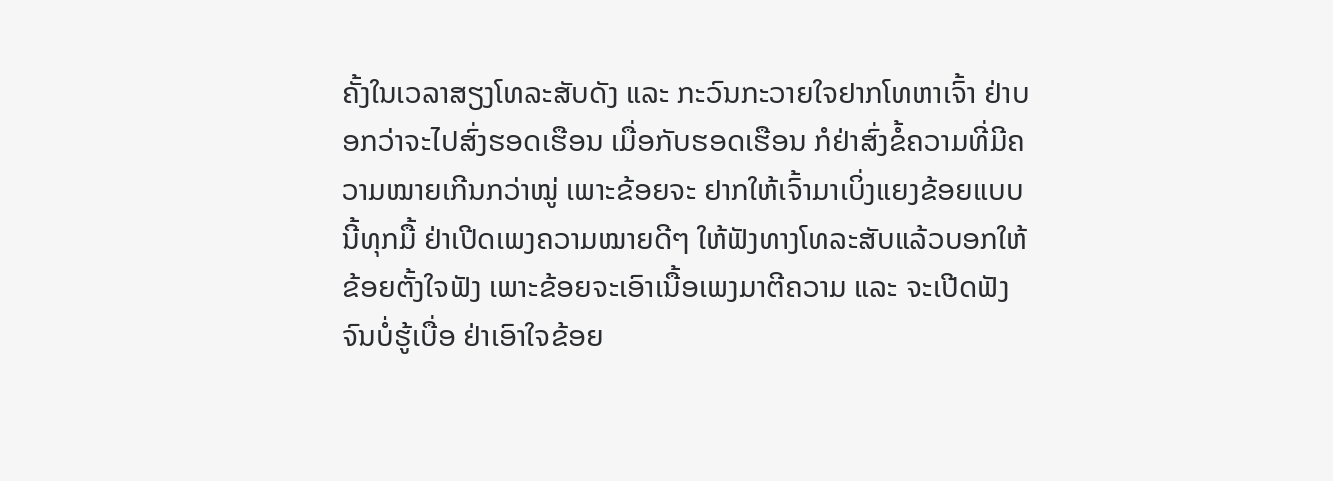ຄັ້ງໃນເວລາສຽງໂທລະສັບດັງ ແລະ ກະວົນກະວາຍໃຈຢາກໂທຫາເຈົ້າ ຢ່າບອກວ່າຈະໄປສົ່ງຮອດເຮືອນ ເມື່ອກັບຮອດເຮືອນ ກໍຢ່າສົ່ງຂໍ້ຄວາມທີ່ມີຄວາມໝາຍເກີນກວ່າໝູ່ ເພາະຂ້ອຍຈະ ຢາກໃຫ້ເຈົ້າມາເບິ່ງແຍງຂ້ອຍແບບນີ້ທຸກມື້ ຢ່າເປີດເພງຄວາມໝາຍດີໆ ໃຫ້ຟັງທາງໂທລະສັບແລ້ວບອກໃຫ້ຂ້ອຍຕັ້ງໃຈຟັງ ເພາະຂ້ອຍຈະເອົາເນື້ອເພງມາຕີຄວາມ ແລະ ຈະເປີດຟັງ ຈົນບໍ່ຮູ້ເບື່ອ ຢ່າເອົາໃຈຂ້ອຍ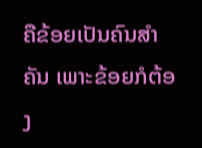ຄືຂ້ອຍເປັນຄົນສຳຄັນ ເພາະຂ້ອຍກໍຕ້ອງ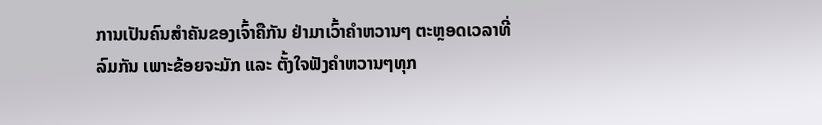ການເປັນຄົນສຳຄັນຂອງເຈົ້າຄືກັນ ຢ່າມາເວົ້າຄຳຫວານໆ ຕະຫຼອດເວລາທີ່ລົມກັນ ເພາະຂ້ອຍຈະມັກ ແລະ ຕັ້ງໃຈຟັງຄໍາຫວານໆທຸກ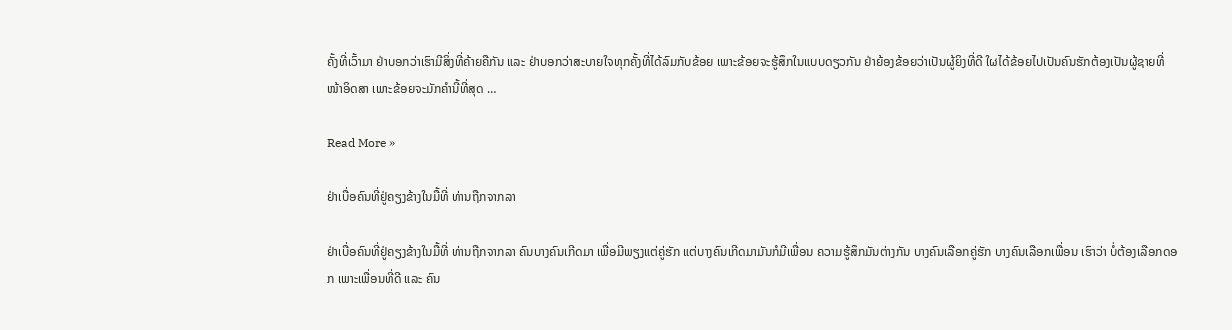ຄັ້ງທີ່ເວົ້າມາ ຢ່າບອກວ່າເຮົາມີສິ່ງທີ່ຄ້າຍຄືກັນ ແລະ ຢ່າບອກວ່າສະບາຍໃຈທຸກຄັ້ງທີ່ໄດ້ລົມກັບຂ້ອຍ ເພາະຂ້ອຍຈະຮູ້ສຶກໃນແບບດຽວກັນ ຢ່າຍ້ອງຂ້ອຍວ່າເປັນຜູ້ຍິງທີ່ດີ ໃຜໄດ້ຂ້ອຍໄປເປັນຄົນຮັກຕ້ອງເປັນຜູ້ຊາຍທີ່ໜ້າອິດສາ ເພາະຂ້ອຍຈະມັກຄຳນີ້ທີ່ສຸດ …

Read More »

ຢ່າເບື່ອຄົນທີ່ຢູ່ຄຽງຂ້າງໃນມື້ທີ່ ທ່ານຖືກຈາກລາ

ຢ່າເບື່ອຄົນທີ່ຢູ່ຄຽງຂ້າງໃນມື້ທີ່ ທ່ານຖືກຈາກລາ ຄົນບາງຄົນເກີດມາ ເພື່ອມີພຽງແຕ່ຄູ່ຮັກ ແຕ່ບາງຄົນເກີດມາມັນກໍມີເພື່ອນ ຄວາມຮູ້ສຶກມັນຕ່າງກັນ ບາງຄົນເລືອກຄູ່ຮັກ ບາງຄົນເລືອກເພື່ອນ ເຮົາວ່າ ບໍ່ຕ້ອງເລືອກດອກ ເພາະເພື່ອນທີ່ດີ ແລະ ຄົນ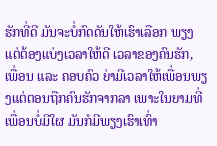ຮັກທີ່ດີ ມັນຈະບໍ່ກົດດັນໃຫ້ເຮົາເລືອກ ພຽງແຕ່ຕ້ອງແບ່ງເວລາໃຫ້ດີ ເວລາຂອງຄົນຮັກ, ເພື່ອນ ແລະ ຄອບຄົວ ຍ່າມີເວລາໃຫ້ເພື່ອນພຽງແຕ່ຕອນຖືກຄົນຮັກຈາກລາ ເພາະໃນຍາມທີ່ເພື່ອນບໍ່ມີໃຜ ມັນກໍມີພຽງເຮົາເທົ່າ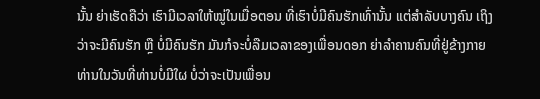ນັ້ນ ຍ່າເຮັດຄືວ່າ ເຮົາມີເວລາໃຫ້ໝູ່ໃນເມື່ອຕອນ ທີ່ເຮົາບໍ່ມີຄົນຮັກເທົ່ານັ້ນ ແຕ່ສໍາລັບບາງຄົນ ເຖິງວ່າຈະມີຄົນຮັກ ຫຼື ບໍ່ມີຄົນຮັກ ມັນກໍຈະບໍ່ລືມເວລາຂອງເພື່ອນດອກ ຍ່າລໍາຄານຄົນທີ່ຢູ່ຂ້າງກາຍທ່ານໃນວັນທີ່ທ່ານບໍ່ມີໃຜ ບໍ່ວ່າຈະເປັນເພື່ອນ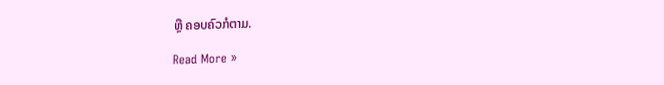ຫຼື ຄອບຄົວກໍຕາມ.

Read More »